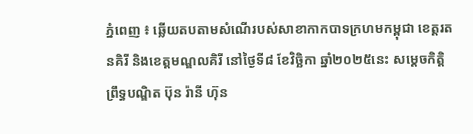ភ្នំពេញ ៖ ឆ្លេីយតបតាមសំណេីរបស់សាខាកាកបាទក្រហមកម្ពុជា ខេត្តរតនគិរី និងខេត្តមណ្ឌលគិរី នៅថ្ងៃទី៨ ខែវិច្ឆិកា ឆ្នាំ២០២៥នេះ សម្តេចកិត្តិព្រឹទ្ធបណ្ឌិត ប៊ុន រ៉ានី ហ៊ុន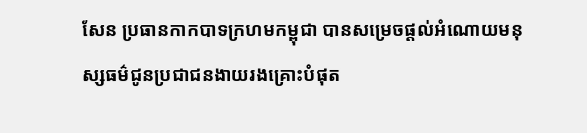សែន ប្រធានកាកបាទក្រហមកម្ពុជា បានសម្រេចផ្តល់អំណោយមនុស្សធម៌ជូនប្រជាជនងាយរងគ្រោះបំផុត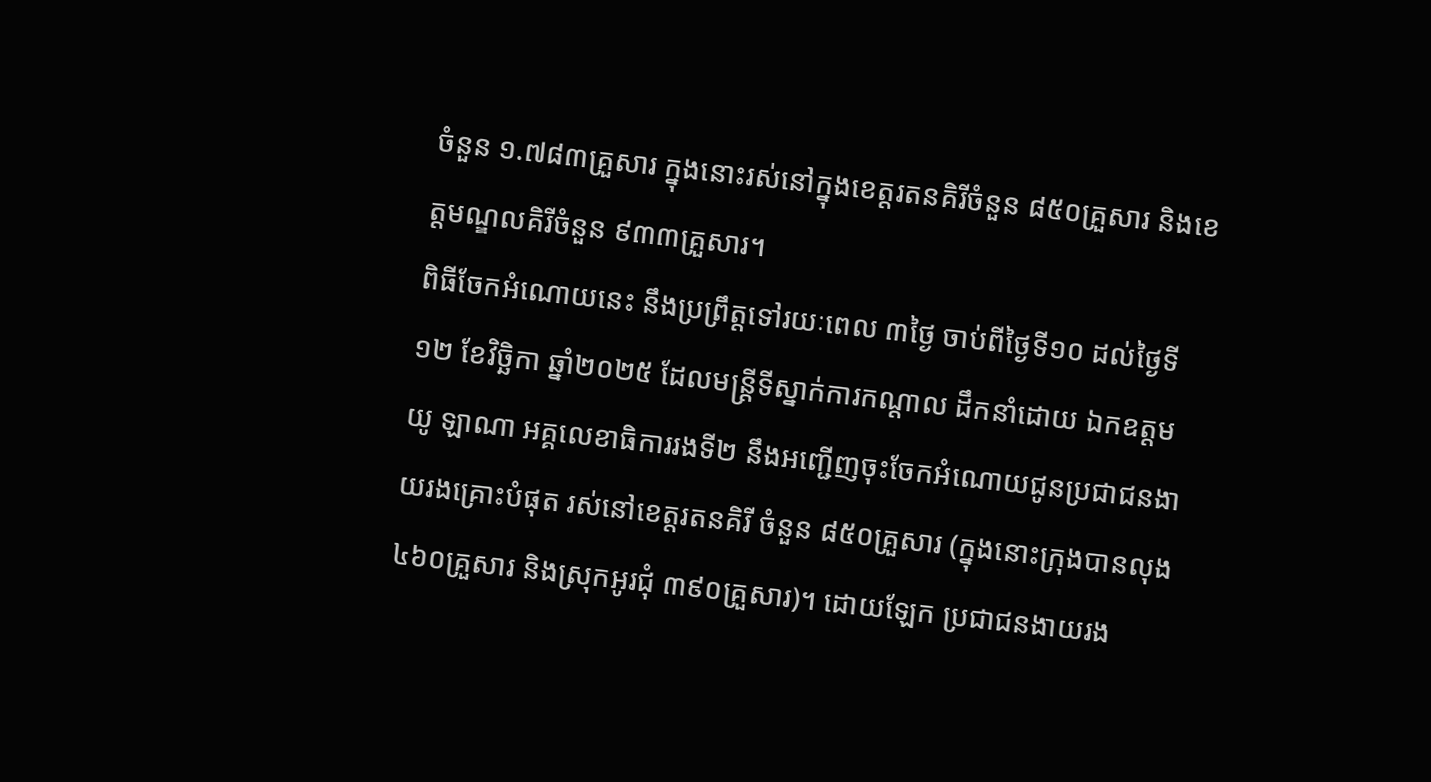ចំនួន ១.៧៨៣គ្រួសារ ក្នុងនោះរស់នៅក្នុងខេត្តរតនគិរីចំនួន ៨៥០គ្រួសារ និងខេត្តមណ្ឌលគិរីចំនួន ៩៣៣គ្រួសារ។
ពិធីចែកអំណោយនេះ នឹងប្រព្រឹត្តទៅរយៈពេល ៣ថ្ងៃ ចាប់ពីថ្ងៃទី១០ ដល់ថ្ងៃទី១២ ខែវិច្ឆិកា ឆ្នាំ២០២៥ ដែលមន្ត្រីទីស្នាក់ការកណ្តាល ដឹកនាំដោយ ឯកឧត្តម យូ ឡាណា អគ្គលេខាធិការរងទី២ នឹងអញ្ជើញចុះចែកអំណោយជូនប្រជាជនងាយរងគ្រោះបំផុត រស់នៅខេត្តរតនគិរី ចំនួន ៨៥០គ្រួសារ (ក្នុងនោះក្រុងបានលុង ៤៦០គ្រួសារ និងស្រុកអូរជុំ ៣៩០គ្រួសារ)។ ដោយឡែក ប្រជាជនងាយរង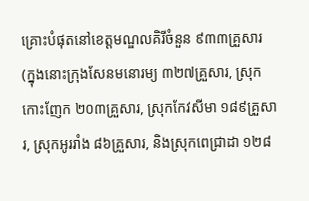គ្រោះបំផុតនៅខេត្តមណ្ឌលគិរីចំនួន ៩៣៣គ្រួសារ (ក្នុងនោះក្រុងសែនមនោរម្យ ៣២៧គ្រួសារ, ស្រុកកោះញែក ២០៣គ្រួសារ, ស្រុកកែវសីមា ១៨៩គ្រួសារ, ស្រុកអូររាំង ៨៦គ្រួសារ, និងស្រុកពេជ្រាដា ១២៨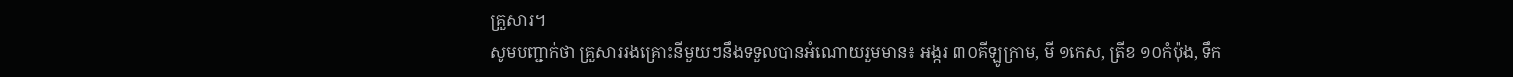គ្រួសារ។
សូមបញ្ជាក់ថា គ្រួសាររងគ្រោះនីមួយៗនឹងទទួលបានអំណោយរួមមាន៖ អង្ករ ៣០គីឡូក្រាម, មី ១កេស, ត្រីខ ១០កំប៉ុង, ទឹក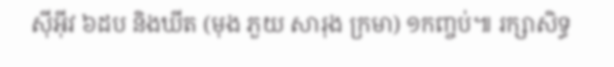ស៊ីអ៊ីវ ៦ដប និងឃីត (មុង ភួយ សារុង ក្រមា) ១កញ្ចប់៕ រក្សាសិទ្ធ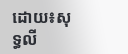ដោយ៖សុទ្ធលី